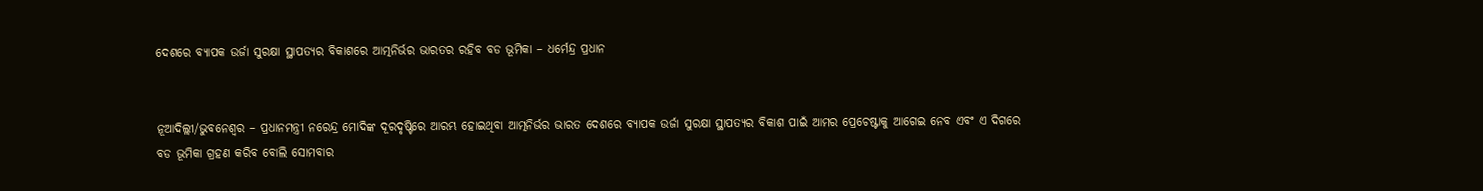ଦେଶରେ ବ୍ୟାପକ ଉର୍ଜା ସୁରକ୍ଷା ସ୍ଥାପତ୍ୟର ବିକାଶରେ ଆତ୍ମନିର୍ଭର ଭାରତର ରହିବ ବଡ ଭୂମିକା – ଧର୍ମେନ୍ଦ୍ର ପ୍ରଧାନ


ନୂଆଦିଲ୍ଲୀ/ଭୁବନେଶ୍ୱର – ପ୍ରଧାନମନ୍ତ୍ରୀ ନରେନ୍ଦ୍ର ମୋଦିଙ୍କ ଦୂରଦୃଷ୍ଟିରେ ଆରମ୍ଭ ହୋଇଥିବା ଆତ୍ମନିର୍ଭର ଭାରତ ଦେଶରେ ବ୍ୟାପକ ଉର୍ଜା ସୁରକ୍ଷା ସ୍ଥାପତ୍ୟର ବିକାଶ ପାଇଁ ଆମର ପ୍ରେଚେଷ୍ଟାକୁ ଆଗେଇ ନେବ ଏବଂ ଏ ଦିଗରେ ବଡ ଭୂମିକା ଗ୍ରହଣ କରିବ ବୋଲି ସୋମବାର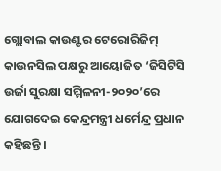ଗ୍ଲୋବାଲ କାଉଣ୍ଟର ଟେରୋରିଜିମ୍ କାଉନସିଲ ପକ୍ଷରୁ ଆୟୋଜିତ ‘ଜିସିଟିସି ଉର୍ଜା ସୁରକ୍ଷା ସମ୍ମିଳନୀ-୨୦୨୦’ରେ ଯୋଗଦେଇ କେନ୍ଦ୍ରମନ୍ତ୍ରୀ ଧର୍ମେନ୍ଦ୍ର ପ୍ରଧାନ କହିଛନ୍ତି ।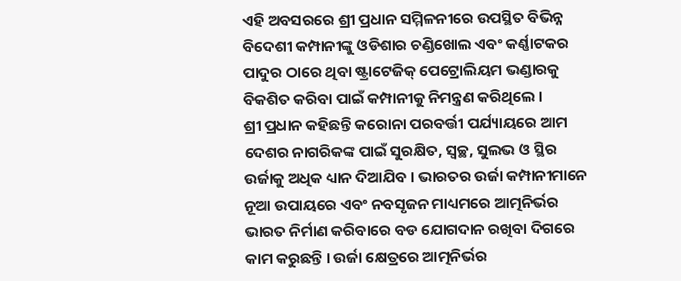ଏହି ଅବସରରେ ଶ୍ରୀ ପ୍ରଧାନ ସମ୍ମିଳନୀରେ ଉପସ୍ଥିତ ବିଭିନ୍ନ ବିଦେଶୀ କମ୍ପାନୀଙ୍କୁ ଓଡିଶାର ଚଣ୍ଡିଖୋଲ ଏବଂ କର୍ଣ୍ଣାଟକର ପାଦୁର ଠାରେ ଥିବା ଷ୍ଟ୍ରାଟେଜିକ୍ ପେଟ୍ରୋଲିୟମ ଭଣ୍ଡାରକୁ ବିକଶିତ କରିବା ପାଇଁ କମ୍ପାନୀକୁ ନିମନ୍ତ୍ରଣ କରିଥିଲେ ।
ଶ୍ରୀ ପ୍ରଧାନ କହିଛନ୍ତି କରୋନା ପରବର୍ତ୍ତୀ ପର୍ଯ୍ୟାୟରେ ଆମ ଦେଶର ନାଗରିକଙ୍କ ପାଇଁ ସୁରକ୍ଷିତ, ସ୍ୱଚ୍ଛ, ସୁଲଭ ଓ ସ୍ଥିର ଉର୍ଜାକୁ ଅଧିକ ଧ୍ୟାନ ଦିଆଯିବ । ଭାରତର ଉର୍ଜା କମ୍ପାନୀମାନେ ନୂଆ ଉପାୟରେ ଏବଂ ନବସୃଜନ ମାଧ୍ୟମରେ ଆତ୍ମନିର୍ଭର ଭାରତ ନିର୍ମାଣ କରିବାରେ ବଡ ଯୋଗଦାନ ରଖିବା ଦିଗରେ କାମ କରୁଛନ୍ତି । ଉର୍ଜା କ୍ଷେତ୍ରରେ ଆତ୍ମନିର୍ଭର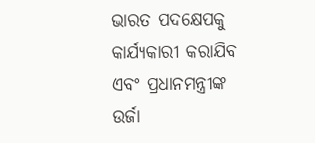ଭାରତ ପଦକ୍ଷେପକୁ କାର୍ଯ୍ୟକାରୀ କରାଯିବ ଏବଂ ପ୍ରଧାନମନ୍ତ୍ରୀଙ୍କ ଉର୍ଜା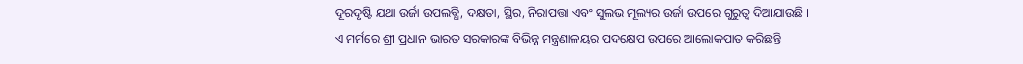ଦୂରଦୃଷ୍ଟି ଯଥା ଉର୍ଜା ଉପଲବ୍ଧି, ଦକ୍ଷତା, ସ୍ଥିର, ନିରାପତ୍ତା ଏବଂ ସୁଲଭ ମୂଲ୍ୟର ଉର୍ଜା ଉପରେ ଗୁରୁତ୍ୱ ଦିଆଯାଉଛି ।
ଏ ମର୍ମରେ ଶ୍ରୀ ପ୍ରଧାନ ଭାରତ ସରକାରଙ୍କ ବିଭିନ୍ନ ମନ୍ତ୍ରଣାଳୟର ପଦକ୍ଷେପ ଉପରେ ଆଲୋକପାତ କରିଛନ୍ତି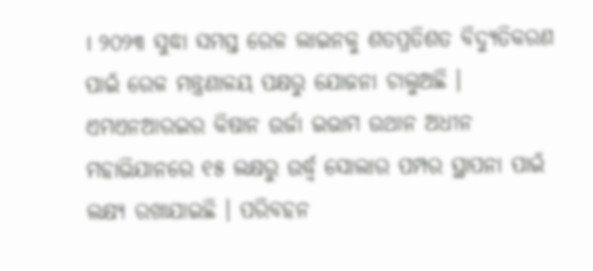। ୨୦୨୩ ସୁଦ୍ଧା ସମସ୍ତ ରେଳ ଲାଇନକୁ ଶତପ୍ରତିଶତ ବିଦ୍ୟୁତିକରଣ ପାଇଁ ରେଳ ମନ୍ତ୍ରଣାଳୟ ପକ୍ଷରୁ ଯୋଜନା ଚାଲୁଅଛି । ଏମଏନଆରଇର କିଷାନ ଉର୍ଜା ଇଭାମ ଉଥାନ ଅଧୀନ ମହାଭିଯାନରେ ୧୫ ଲକ୍ଷରୁ ଉର୍ଦ୍ଧ୍ୱ ସୋଲାର ପମ୍ପର ସ୍ଥାପନା ପାଇଁ ଲକ୍ଷ୍ୟ ରଖାଯାଇଛି । ପରିବହନ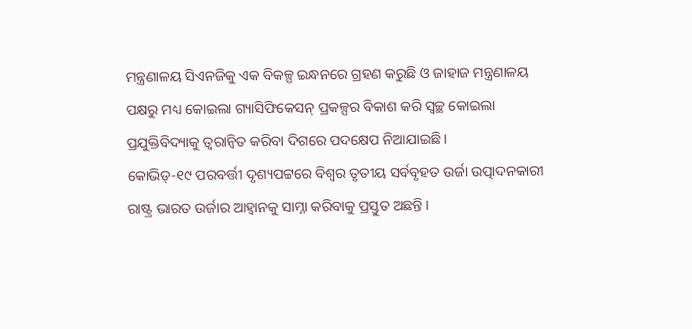ମନ୍ତ୍ରଣାଳୟ ସିଏନଜିକୁ ଏକ ବିକଳ୍ପ ଇନ୍ଧନରେ ଗ୍ରହଣ କରୁଛି ଓ ଜାହାଜ ମନ୍ତ୍ରଣାଳୟ ପକ୍ଷରୁ ମଧ୍ୟ କୋଇଲା ଗ୍ୟାସିଫିକେସନ୍ ପ୍ରକଳ୍ପର ବିକାଶ କରି ସ୍ୱଚ୍ଛ କୋଇଲା ପ୍ରଯୁକ୍ତିବିଦ୍ୟାକୁ ତ୍ୱରାନ୍ୱିତ କରିବା ଦିଗରେ ପଦକ୍ଷେପ ନିଆଯାଇଛି ।
କୋଭିଡ୍‌-୧୯ ପରବର୍ତ୍ତୀ ଦୃଶ୍ୟପଟ୍ଟରେ ବିଶ୍ୱର ତୃତୀୟ ସର୍ବବୃହତ ଉର୍ଜା ଉତ୍ପାଦନକାରୀ ରାଷ୍ଟ୍ର ଭାରତ ଉର୍ଜାର ଆହ୍ୱାନକୁ ସାମ୍ନା କରିବାକୁ ପ୍ରସ୍ତୁତ ଅଛନ୍ତି ।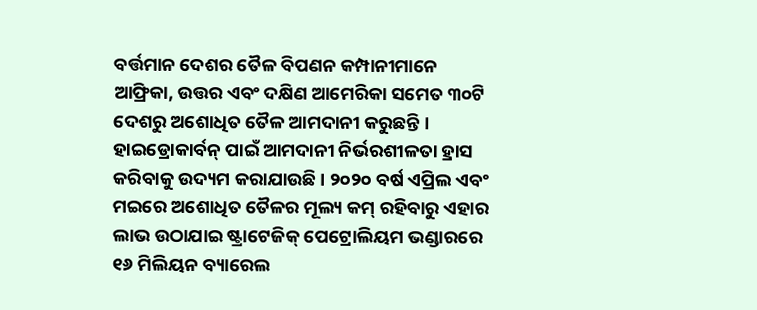ବର୍ତ୍ତମାନ ଦେଶର ତୈଳ ବିପଣନ କମ୍ପାନୀମାନେ ଆଫ୍ରିକା, ଉତ୍ତର ଏବଂ ଦକ୍ଷିଣ ଆମେରିକା ସମେତ ୩୦ଟି ଦେଶରୁ ଅଶୋଧିତ ତୈଳ ଆମଦାନୀ କରୁଛନ୍ତି । ହାଇଡ୍ରୋକାର୍ବନ୍ ପାଇଁ ଆମଦାନୀ ନିର୍ଭରଶୀଳତା ହ୍ରାସ କରିବାକୁ ଉଦ୍ୟମ କରାଯାଉଛି । ୨୦୨୦ ବର୍ଷ ଏପ୍ରିଲ ଏବଂ ମଇରେ ଅଶୋଧିତ ତୈଳର ମୂଲ୍ୟ କମ୍ ରହିବାରୁ ଏହାର ଲାଭ ଉଠାଯାଇ ଷ୍ଟ୍ରାଟେଜିକ୍ ପେଟ୍ରୋଲିୟମ ଭଣ୍ଡାରରେ ୧୬ ମିଲିୟନ ବ୍ୟାରେଲ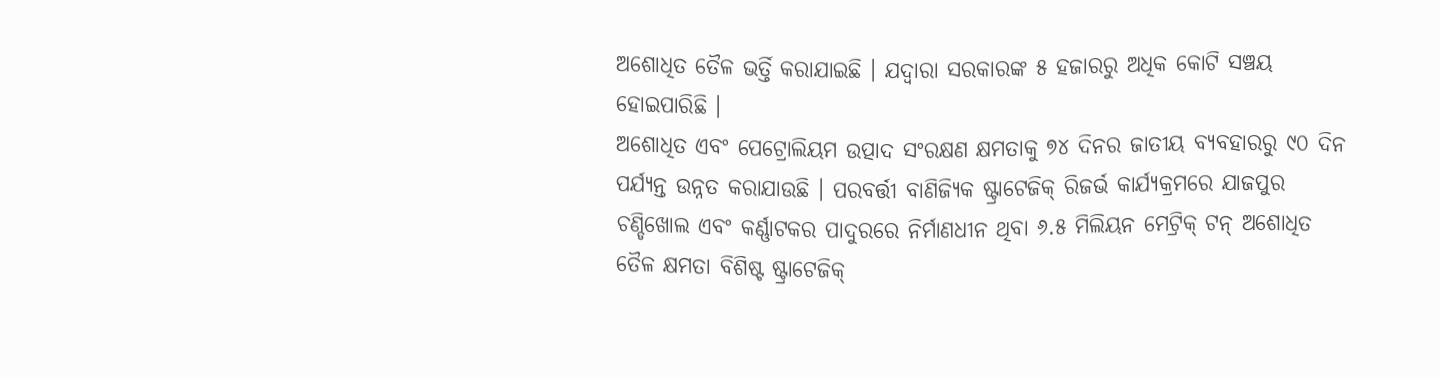ଅଶୋଧିତ ତୈଳ ଭର୍ତ୍ତି କରାଯାଇଛି । ଯଦ୍ୱାରା ସରକାରଙ୍କ ୫ ହଜାରରୁ ଅଧିକ କୋଟି ସଞ୍ଚୟ ହୋଇପାରିଛି ।
ଅଶୋଧିତ ଏବଂ ପେଟ୍ରୋଲିୟମ ଉତ୍ପାଦ ସଂରକ୍ଷଣ କ୍ଷମତାକୁ ୭୪ ଦିନର ଜାତୀୟ ବ୍ୟବହାରରୁ ୯୦ ଦିନ ପର୍ଯ୍ୟନ୍ତ ଉନ୍ନତ କରାଯାଉଛି । ପରବର୍ତ୍ତୀ ବାଣିଜ୍ୟିକ ଷ୍ଟ୍ରାଟେଜିକ୍ ରିଜର୍ଭ କାର୍ଯ୍ୟକ୍ରମରେ ଯାଜପୁର ଚଣ୍ଡିଖୋଲ ଏବଂ କର୍ଣ୍ଣାଟକର ପାଦୁରରେ ନିର୍ମାଣଧୀନ ଥିବା ୬.୫ ମିଲିୟନ ମେଟ୍ରିକ୍ ଟନ୍ ଅଶୋଧିତ ତୈଳ କ୍ଷମତା ବିଶିଷ୍ଟ ଷ୍ଟ୍ରାଟେଜିକ୍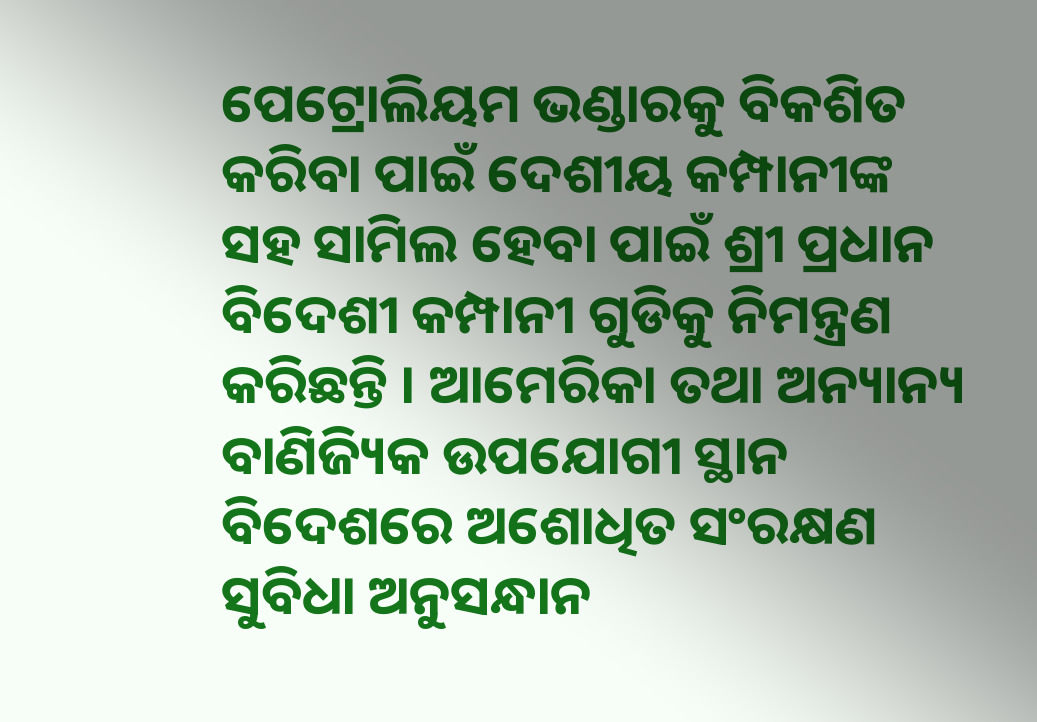ପେଟ୍ରୋଲିୟମ ଭଣ୍ଡାରକୁ ବିକଶିତ କରିବା ପାଇଁ ଦେଶୀୟ କମ୍ପାନୀଙ୍କ ସହ ସାମିଲ ହେବା ପାଇଁ ଶ୍ରୀ ପ୍ରଧାନ ବିଦେଶୀ କମ୍ପାନୀ ଗୁଡିକୁ ନିମନ୍ତ୍ରଣ କରିଛନ୍ତି । ଆମେରିକା ତଥା ଅନ୍ୟାନ୍ୟ ବାଣିଜ୍ୟିକ ଉପଯୋଗୀ ସ୍ଥାନ ବିଦେଶରେ ଅଶୋଧିତ ସଂରକ୍ଷଣ ସୁବିଧା ଅନୁସନ୍ଧାନ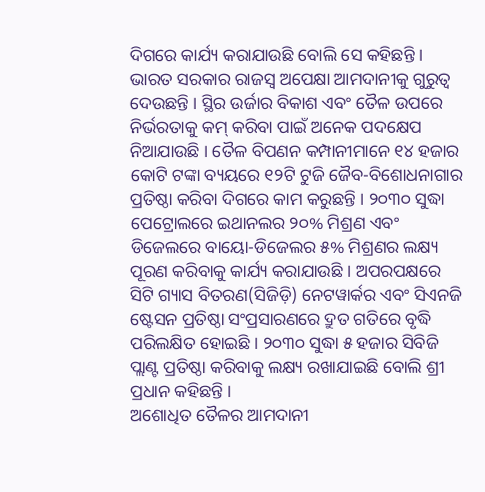ଦିଗରେ କାର୍ଯ୍ୟ କରାଯାଉଛି ବୋଲି ସେ କହିଛନ୍ତି ।
ଭାରତ ସରକାର ରାଜସ୍ୱ ଅପେକ୍ଷା ଆମଦାନୀକୁ ଗୁରୁତ୍ୱ ଦେଉଛନ୍ତି । ସ୍ଥିର ଉର୍ଜାର ବିକାଶ ଏବଂ ତୈଳ ଉପରେ ନିର୍ଭରତାକୁ କମ୍ କରିବା ପାଇଁ ଅନେକ ପଦକ୍ଷେପ ନିଆଯାଉଛି । ତୈଳ ବିପଣନ କମ୍ପାନୀମାନେ ୧୪ ହଜାର କୋଟି ଟଙ୍କା ବ୍ୟୟରେ ୧୨ଟି ଟୁଜି ଜୈବ-ବିଶୋଧନାଗାର ପ୍ରତିଷ୍ଠା କରିବା ଦିଗରେ କାମ କରୁଛନ୍ତି । ୨୦୩୦ ସୁଦ୍ଧା ପେଟ୍ରୋଲରେ ଇଥାନଲର ୨୦% ମିଶ୍ରଣ ଏବଂ ଡିଜେଲରେ ବାୟୋ-ଡିଜେଲର ୫% ମିଶ୍ରଣର ଲକ୍ଷ୍ୟ ପୂରଣ କରିବାକୁ କାର୍ଯ୍ୟ କରାଯାଉଛି । ଅପରପକ୍ଷରେ ସିଟି ଗ୍ୟାସ ବିତରଣ(ସିଜିଡ଼ି) ନେଟୱାର୍କର ଏବଂ ସିଏନଜି ଷ୍ଟେସନ ପ୍ରତିଷ୍ଠା ସଂପ୍ରସାରଣରେ ଦ୍ରୁତ ଗତିରେ ବୃଦ୍ଧି ପରିଲକ୍ଷିତ ହୋଇଛି । ୨୦୩୦ ସୁଦ୍ଧା ୫ ହଜାର ସିବିଜି ପ୍ଲାଣ୍ଟ ପ୍ରତିଷ୍ଠା କରିବାକୁ ଲକ୍ଷ୍ୟ ରଖାଯାଇଛି ବୋଲି ଶ୍ରୀ ପ୍ରଧାନ କହିଛନ୍ତି ।
ଅଶୋଧିତ ତୈଳର ଆମଦାନୀ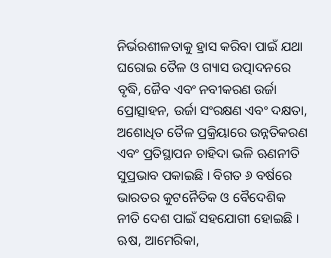ନିର୍ଭରଶୀଳତାକୁ ହ୍ରାସ କରିବା ପାଇଁ ଯଥା ଘରୋଇ ତୈଳ ଓ ଗ୍ୟାସ ଉତ୍ପାଦନରେ ବୃଦ୍ଧି, ଜୈବ ଏବଂ ନବୀକରଣ ଉର୍ଜା ପ୍ରୋତ୍ସାହନ, ଉର୍ଜା ସଂରକ୍ଷଣ ଏବଂ ଦକ୍ଷତା, ଅଶୋଧିତ ତୈଳ ପ୍ରକ୍ରିୟାରେ ଉନ୍ନତିକରଣ ଏବଂ ପ୍ରତିସ୍ଥାପନ ଚାହିଦା ଭଳି ଋଣନୀତି ସୁପ୍ରଭାବ ପକାଇଛି । ବିଗତ ୬ ବର୍ଷରେ ଭାରତର କୁଟନୈତିକ ଓ ବୈଦେଶିକ ନୀତି ଦେଶ ପାଇଁ ସହଯୋଗୀ ହୋଇଛି । ଋଷ, ଆମେରିକା,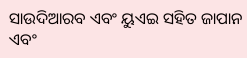ସାଉଦିଆରବ ଏବଂ ୟୁଏଇ ସହିତ ଜାପାନ ଏବଂ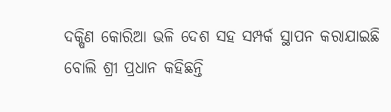ଦକ୍ଷିଣ କୋରିଆ ଭଳି ଦେଶ ସହ ସମ୍ପର୍କ ସ୍ଥାପନ କରାଯାଇଛି ବୋଲି ଶ୍ରୀ ପ୍ରଧାନ କହିଛନ୍ତି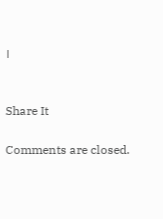।


Share It

Comments are closed.